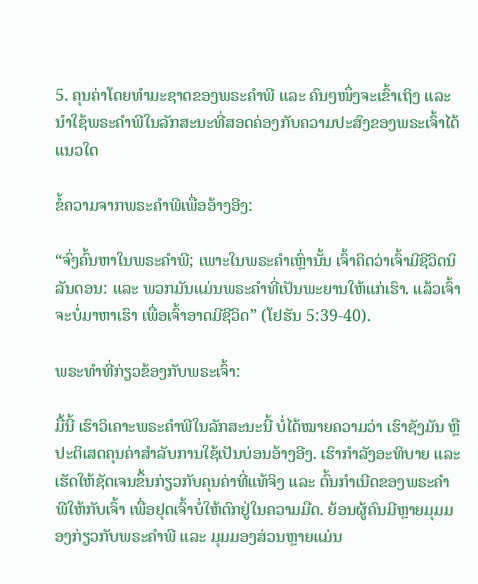5. ຄຸນຄ່າໂດຍທຳມະຊາດຂອງພຣະຄຳພີ ແລະ ຄົນໆໜຶ່ງຈະເຂົ້າເຖິງ ແລະ ນໍາໃຊ້ພຣະຄຳພີໃນລັກສະນະທີ່ສອດຄ່ອງກັບຄວາມປະສົງຂອງພຣະເຈົ້າໄດ້ແນວໃດ

ຂໍ້ຄວາມຈາກພຣະຄໍາພີເພື່ອອ້າງອີງ:

“ຈົ່ງຄົ້ນຫາໃນພຣະຄຳພີ; ເພາະໃນພຣະຄຳເຫຼົ່ານັ້ນ ເຈົ້າຄິດວ່າເຈົ້າມີຊີວິດນິລັນດອນ: ແລະ ພວກມັນແມ່ນພຣະຄຳທີ່ເປັນພະຍານໃຫ້ແກ່ເຮົາ. ແລ້ວເຈົ້າຈະບໍ່ມາຫາເຮົາ ເພື່ອເຈົ້າອາດມີຊີວິດ” (ໂຢຮັນ 5:39-40).

ພຣະທຳທີ່ກ່ຽວຂ້ອງກັບພຣະເຈົ້າ:

ມື້ນີ້ ເຮົາວິເຄາະພຣະຄຳພີໃນລັກສະນະນີ້ ບໍ່ໄດ້ໝາຍຄວາມວ່າ ເຮົາຊັງມັນ ຫຼື ປະຕິເສດຄຸນຄ່າສໍາລັບການໃຊ້ເປັນບ່ອນອ້າງອີງ. ເຮົາກຳລັງອະທິບາຍ ແລະ ເຮັດໃຫ້ຊັດເຈນຂຶ້ນກ່ຽວກັບຄຸນຄ່າທີ່ແທ້ຈິງ ແລະ ຕົ້ນກຳເນີດຂອງພຣະຄຳພີໃຫ້ກັບເຈົ້າ ເພື່ອຢຸດເຈົ້າບໍ່ໃຫ້ຕົກຢູ່ໃນຄວາມມືດ. ຍ້ອນຜູ້ຄົນມີຫຼາຍມຸມມອງກ່ຽວກັບພຣະຄຳພີ ແລະ ມຸມມອງສ່ວນຫຼາຍແມ່ນ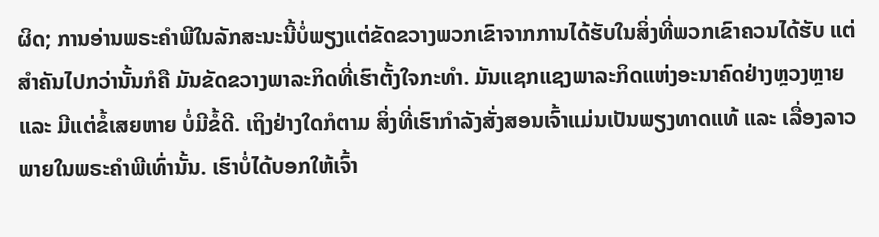ຜິດ; ການອ່ານພຣະຄຳພີໃນລັກສະນະນີ້ບໍ່ພຽງແຕ່ຂັດຂວາງພວກເຂົາຈາກການໄດ້ຮັບໃນສິ່ງທີ່ພວກເຂົາຄວນໄດ້ຮັບ ແຕ່ສຳຄັນໄປກວ່ານັ້ນກໍຄື ມັນຂັດຂວາງພາລະກິດທີ່ເຮົາຕັ້ງໃຈກະທຳ. ມັນແຊກແຊງພາລະກິດແຫ່ງອະນາຄົດຢ່າງຫຼວງຫຼາຍ ແລະ ມີແຕ່ຂໍ້ເສຍຫາຍ ບໍ່ມີຂໍ້ດີ. ເຖິງຢ່າງໃດກໍຕາມ ສິ່ງທີ່ເຮົາກຳລັງສັ່ງສອນເຈົ້າແມ່ນເປັນພຽງທາດແທ້ ແລະ ເລື່ອງລາວພາຍໃນພຣະຄຳພີເທົ່ານັ້ນ. ເຮົາບໍ່ໄດ້ບອກໃຫ້ເຈົ້າ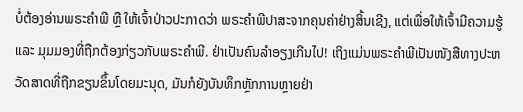ບໍ່ຕ້ອງອ່ານພຣະຄຳພີ ຫຼື ໃຫ້ເຈົ້າປ່າວປະກາດວ່າ ພຣະຄຳພີປາສະຈາກຄຸນຄ່າຢ່າງສິ້ນເຊີງ, ແຕ່ເພື່ອໃຫ້ເຈົ້າມີຄວາມຮູ້ ແລະ ມຸມມອງທີ່ຖືກຕ້ອງກ່ຽວກັບພຣະຄຳພີ. ຢ່າເປັນຄົນລຳອຽງເກີນໄປ! ເຖິງແມ່ນພຣະຄຳພີເປັນໜັງສືທາງປະຫວັດສາດທີ່ຖືກຂຽນຂຶ້ນໂດຍມະນຸດ, ມັນກໍຍັງບັນທຶກຫຼັກການຫຼາຍຢ່າ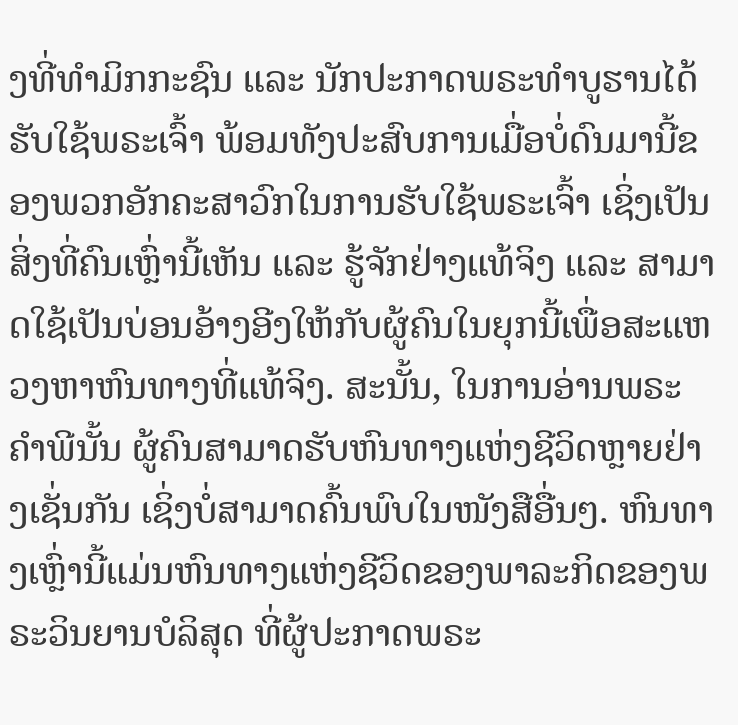ງທີ່ທຳມິກກະຊົນ ແລະ ນັກປະກາດພຣະທຳບູຮານໄດ້ຮັບໃຊ້ພຣະເຈົ້າ ພ້ອມທັງປະສົບການເມື່ອບໍ່ດົນມານີ້ຂອງພວກອັກຄະສາວົກໃນການຮັບໃຊ້ພຣະເຈົ້າ ເຊິ່ງເປັນສິ່ງທີ່ຄົນເຫຼົ່ານີ້ເຫັນ ແລະ ຮູ້ຈັກຢ່າງແທ້ຈິງ ແລະ ສາມາດໃຊ້ເປັນບ່ອນອ້າງອີງໃຫ້ກັບຜູ້ຄົນໃນຍຸກນີ້ເພື່ອສະແຫວງຫາຫົນທາງທີ່ແທ້ຈິງ. ສະນັ້ນ, ໃນການອ່ານພຣະຄຳພີນັ້ນ ຜູ້ຄົນສາມາດຮັບຫົນທາງແຫ່ງຊີວິດຫຼາຍຢ່າງເຊັ່ນກັນ ເຊິ່ງບໍ່ສາມາດຄົ້ນພົບໃນໜັງສືອື່ນໆ. ຫົນທາງເຫຼົ່ານີ້ແມ່ນຫົນທາງແຫ່ງຊີວິດຂອງພາລະກິດຂອງພຣະວິນຍານບໍລິສຸດ ທີ່ຜູ້ປະກາດພຣະ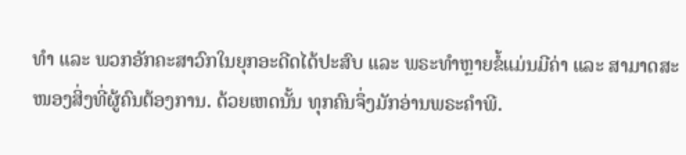ທຳ ແລະ ພວກອັກຄະສາວົກໃນຍຸກອະດີດໄດ້ປະສົບ ແລະ ພຣະທຳຫຼາຍຂໍ້ແມ່ນມີຄ່າ ແລະ ສາມາດສະໜອງສິ່ງທີ່ຜູ້ຄົນຕ້ອງການ. ດ້ວຍເຫດນັ້ນ ທຸກຄົນຈຶ່ງມັກອ່ານພຣະຄຳພີ.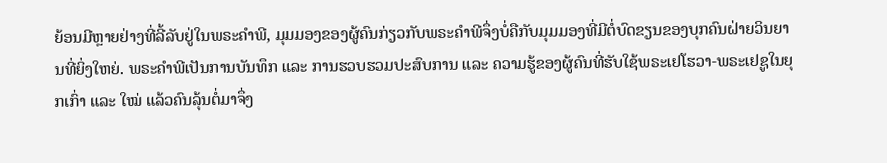ຍ້ອນມີຫຼາຍຢ່າງທີ່ລີ້ລັບຢູ່ໃນພຣະຄຳພີ, ມຸມມອງຂອງຜູ້ຄົນກ່ຽວກັບພຣະຄຳພີຈຶ່ງບໍ່ຄືກັບມຸມມອງທີ່ມີຕໍ່ບົດຂຽນຂອງບຸກຄົນຝ່າຍວິນຍານທີ່ຍິ່ງໃຫຍ່. ພຣະຄຳພີເປັນການບັນທຶກ ແລະ ການຮວບຮວມປະສົບການ ແລະ ຄວາມຮູ້ຂອງຜູ້ຄົນທີ່ຮັບໃຊ້ພຣະເຢໂຮວາ-ພຣະເຢຊູໃນຍຸກເກົ່າ ແລະ ໃໝ່ ແລ້ວຄົນລຸ້ນຕໍ່ມາຈຶ່ງ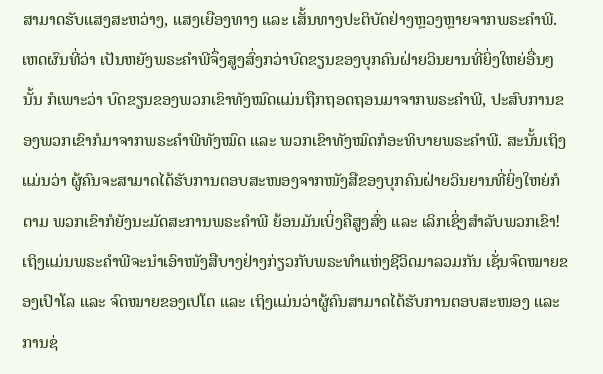ສາມາດຮັບແສງສະຫວ່າງ, ແສງເຍືອງທາງ ແລະ ເສັ້ນທາງປະຕິບັດຢ່າງຫຼວງຫຼາຍຈາກພຣະຄຳພີ. ເຫດຜົນທີ່ວ່າ ເປັນຫຍັງພຣະຄຳພີຈຶ່ງສູງສົ່ງກວ່າບົດຂຽນຂອງບຸກຄົນຝ່າຍວິນຍານທີ່ຍິ່ງໃຫຍ່ອື່ນໆນັ້ນ ກໍເພາະວ່າ ບົດຂຽນຂອງພວກເຂົາທັງໝົດແມ່ນຖືກຖອດຖອນມາຈາກພຣະຄຳພີ, ປະສົບການຂອງພວກເຂົາກໍມາຈາກພຣະຄຳພີທັງໝົດ ແລະ ພວກເຂົາທັງໝົດກໍອະທິບາຍພຣະຄຳພີ. ສະນັ້ນເຖິງແມ່ນວ່າ ຜູ້ຄົນຈະສາມາດໄດ້ຮັບການຕອບສະໜອງຈາກໜັງສືຂອງບຸກຄົນຝ່າຍວິນຍານທີ່ຍິ່ງໃຫຍ່ກໍຕາມ ພວກເຂົາກໍຍັງນະມັດສະການພຣະຄຳພີ ຍ້ອນມັນເບິ່ງຄືສູງສົ່ງ ແລະ ເລິກເຊິ່ງສຳລັບພວກເຂົາ! ເຖິງແມ່ນພຣະຄຳພີຈະນໍາເອົາໜັງສືບາງຢ່າງກ່ຽວກັບພຣະທຳແຫ່ງຊີວິດມາລວມກັນ ເຊັ່ນຈົດໝາຍຂອງເປົາໂລ ແລະ ຈົດໝາຍຂອງເປໂຕ ແລະ ເຖິງແມ່ນວ່າຜູ້ຄົນສາມາດໄດ້ຮັບການຕອບສະໜອງ ແລະ ການຊ່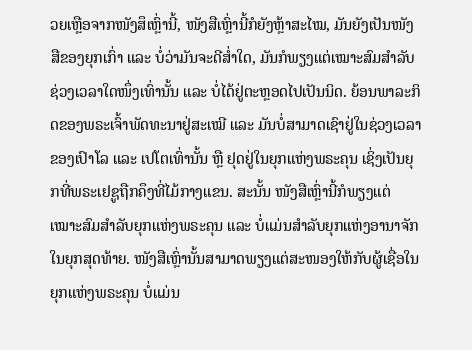ວຍເຫຼືອຈາກໜັງສຶເຫຼົ່ານີ້, ໜັງສືເຫຼົ່ານີ້ກໍຍັງຫຼ້າສະໄໝ, ມັນຍັງເປັນໜັງສືຂອງຍຸກເກົ່າ ແລະ ບໍ່ວ່າມັນຈະດີສໍ່າໃດ, ມັນກໍພຽງແຕ່ເໝາະສົມສຳລັບຊ່ວງເວລາໃດໜຶ່ງເທົ່ານັ້ນ ແລະ ບໍ່ໄດ້ຢູ່ຕະຫຼອດໄປເປັນນິດ. ຍ້ອນພາລະກິດຂອງພຣະເຈົ້າພັດທະນາຢູ່ສະເໝີ ແລະ ມັນບໍ່ສາມາດເຊົາຢູ່ໃນຊ່ວງເວລາຂອງເປົາໂລ ແລະ ເປໂຕເທົ່ານັ້ນ ຫຼື ຢຸດຢູ່ໃນຍຸກແຫ່ງພຣະຄຸນ ເຊິ່ງເປັນຍຸກທີ່ພຣະເຢຊູຖືກຄຶງທີ່ໄມ້ກາງແຂນ. ສະນັ້ນ ໜັງສືເຫຼົ່ານີ້ກໍພຽງແຕ່ເໝາະສົມສຳລັບຍຸກແຫ່ງພຣະຄຸນ ແລະ ບໍ່ແມ່ນສຳລັບຍຸກແຫ່ງອານາຈັກໃນຍຸກສຸດທ້າຍ. ໜັງສືເຫຼົ່ານັ້ນສາມາດພຽງແຕ່ສະໜອງໃຫ້ກັບຜູ້ເຊື່ອໃນຍຸກແຫ່ງພຣະຄຸນ ບໍ່ແມ່ນ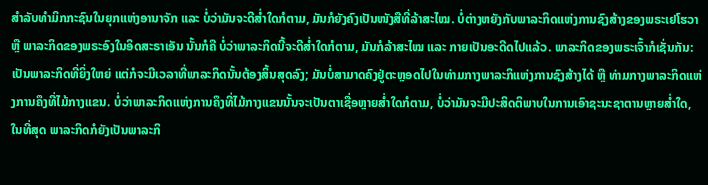ສຳລັບທຳມິກກະຊົນໃນຍຸກແຫ່ງອານາຈັກ ແລະ ບໍ່ວ່າມັນຈະດີສໍ່າໃດກໍຕາມ, ມັນກໍຍັງຄົງເປັນໜັງສືທີ່ລ້າສະໄໝ. ບໍ່ຕ່າງຫຍັງກັບພາລະກິດແຫ່ງການຊົງສ້າງຂອງພຣະເຢໂຮວາ ຫຼື ພາລະກິດຂອງພຣະອົງໃນອິດສະຣາເອັນ ນັ້ນກໍຄື ບໍ່ວ່າພາລະກິດນີ້ຈະດີສໍ່າໃດກໍຕາມ, ມັນກໍລ້າສະໄໝ ແລະ ກາຍເປັນອະດີດໄປແລ້ວ. ພາລະກິດຂອງພຣະເຈົ້າກໍເຊັ່ນກັນ: ເປັນພາລະກິດທີ່ຍິ່ງໃຫຍ່ ແຕ່ກໍຈະມີເວລາທີ່ພາລະກິດນັ້ນຕ້ອງສິ້ນສຸດລົງ; ມັນບໍ່ສາມາດຄົງຢູ່ຕະຫຼອດໄປໃນທ່າມກາງພາລະກິແຫ່ງການຊົງສ້າງໄດ້ ຫຼື ທ່າມກາງພາລະກິດແຫ່ງການຄຶງທີ່ໄມ້ກາງແຂນ. ບໍ່ວ່າພາລະກິດແຫ່ງການຄຶງທີ່ໄມ້ກາງແຂນນັ້ນຈະເປັນຕາເຊື່ອຫຼາຍສໍ່າໃດກໍຕາມ, ບໍ່ວ່າມັນຈະມີປະສິດຕິພາບໃນການເອົາຊະນະຊາຕານຫຼາຍສໍ່າໃດ, ໃນທີ່ສຸດ ພາລະກິດກໍຍັງເປັນພາລະກິ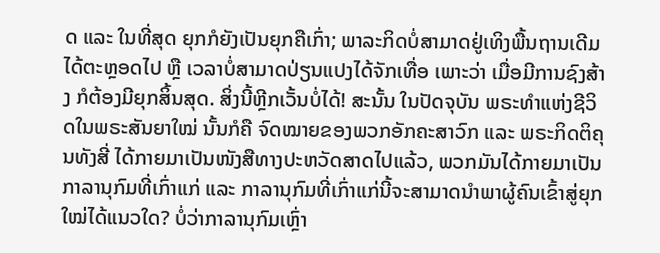ດ ແລະ ໃນທີ່ສຸດ ຍຸກກໍຍັງເປັນຍຸກຄືເກົ່າ; ພາລະກິດບໍ່ສາມາດຢູ່ເທິງພື້ນຖານເດີມໄດ້ຕະຫຼອດໄປ ຫຼື ເວລາບໍ່ສາມາດປ່ຽນແປງໄດ້ຈັກເທື່ອ ເພາະວ່າ ເມື່ອມີການຊົງສ້າງ ກໍຕ້ອງມີຍຸກສິ້ນສຸດ. ສິ່ງນີ້ຫຼີກເວັ້ນບໍ່ໄດ້! ສະນັ້ນ ໃນປັດຈຸບັນ ພຣະທຳແຫ່ງຊີວິດໃນພຣະສັນຍາໃໝ່ ນັ້ນກໍຄື ຈົດໝາຍຂອງພວກອັກຄະສາວົກ ແລະ ພຣະກິດຕິຄຸນທັງສີ່ ໄດ້ກາຍມາເປັນໜັງສືທາງປະຫວັດສາດໄປແລ້ວ, ພວກມັນໄດ້ກາຍມາເປັນກາລານຸກົມທີ່ເກົ່າແກ່ ແລະ ກາລານຸກົມທີ່ເກົ່າແກ່ນີ້ຈະສາມາດນໍາພາຜູ້ຄົນເຂົ້າສູ່ຍຸກໃໝ່ໄດ້ແນວໃດ? ບໍ່ວ່າກາລານຸກົມເຫຼົ່າ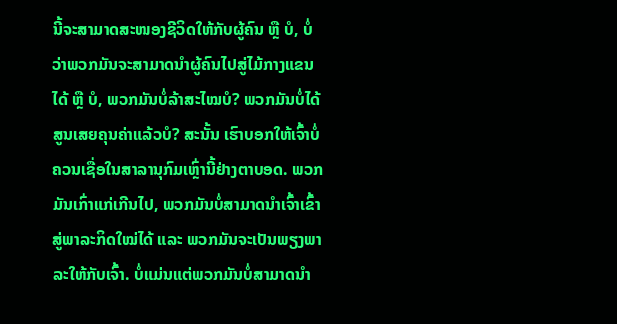ນີ້ຈະສາມາດສະໜອງຊີວິດໃຫ້ກັບຜູ້ຄົນ ຫຼື ບໍ, ບໍ່ວ່າພວກມັນຈະສາມາດນໍາຜູ້ຄົນໄປສູ່ໄມ້ກາງແຂນໄດ້ ຫຼື ບໍ, ພວກມັນບໍ່ລ້າສະໄໝບໍ? ພວກມັນບໍ່ໄດ້ສູນເສຍຄຸນຄ່າແລ້ວບໍ? ສະນັ້ນ ເຮົາບອກໃຫ້ເຈົ້າບໍ່ຄວນເຊື່ອໃນສາລານຸກົມເຫຼົ່ານີ້ຢ່າງຕາບອດ. ພວກມັນເກົ່າແກ່ເກີນໄປ, ພວກມັນບໍ່ສາມາດນໍາເຈົ້າເຂົ້າສູ່ພາລະກິດໃໝ່ໄດ້ ແລະ ພວກມັນຈະເປັນພຽງພາລະໃຫ້ກັບເຈົ້າ. ບໍ່ແມ່ນແຕ່ພວກມັນບໍ່ສາມາດນໍາ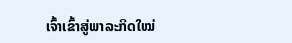ເຈົ້າເຂົ້າສູ່ພາລະກິດໃໝ່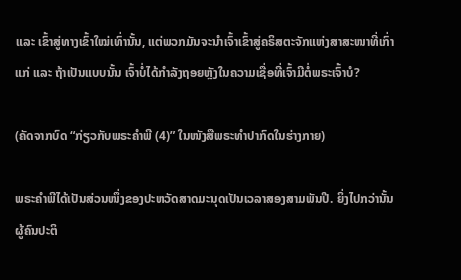ແລະ ເຂົ້າສູ່ທາງເຂົ້າໃໝ່ເທົ່ານັ້ນ, ແຕ່ພວກມັນຈະນໍາເຈົ້າເຂົ້າສູ່ຄຣິສຕະຈັກແຫ່ງສາສະໜາທີ່ເກົ່າແກ່ ແລະ ຖ້າເປັນແບບນັ້ນ ເຈົ້າບໍ່ໄດ້ກຳລັງຖອຍຫຼັງໃນຄວາມເຊື່ອທີ່ເຈົ້າມີຕໍ່ພຣະເຈົ້າບໍ?

(ຄັດຈາກບົດ “ກ່ຽວກັບພຣະຄຳພີ (4)” ໃນໜັງສືພຣະທໍາປາກົດໃນຮ່າງກາຍ)

ພຣະຄຳພີໄດ້ເປັນສ່ວນໜຶ່ງຂອງປະຫວັດສາດມະນຸດເປັນເວລາສອງສາມພັນປີ. ຍິ່ງໄປກວ່ານັ້ນ ຜູ້ຄົນປະຕິ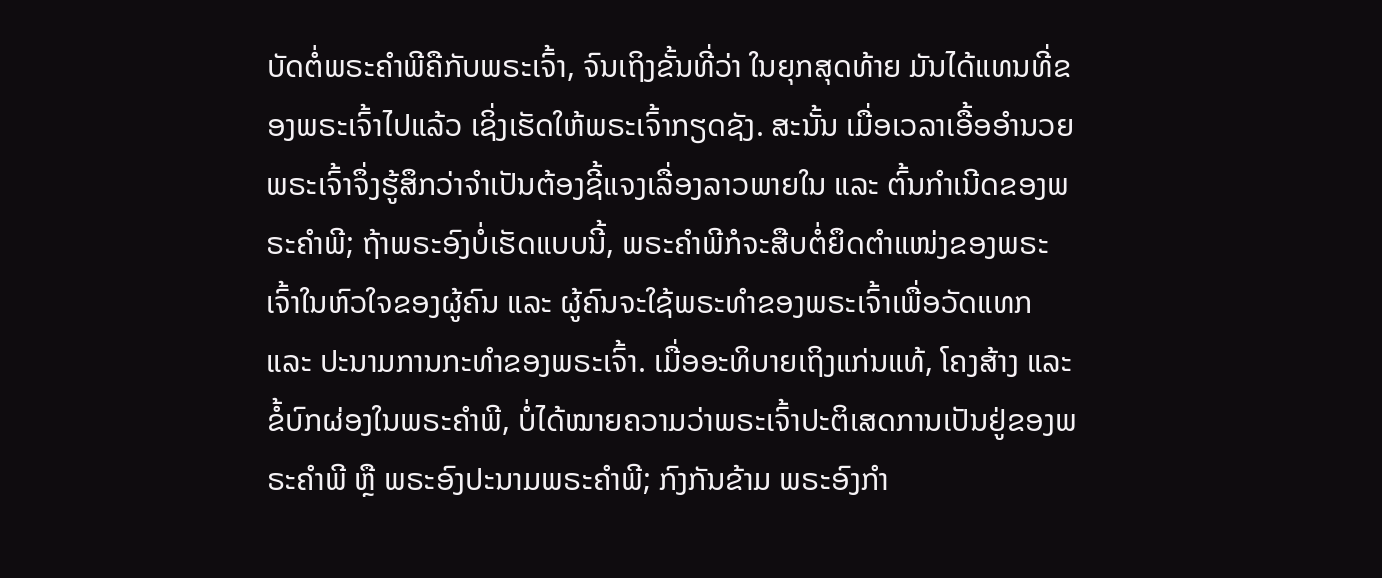ບັດຕໍ່ພຣະຄຳພີຄືກັບພຣະເຈົ້າ, ຈົນເຖິງຂັ້ນທີ່ວ່າ ໃນຍຸກສຸດທ້າຍ ມັນໄດ້ແທນທີ່ຂອງພຣະເຈົ້າໄປແລ້ວ ເຊິ່ງເຮັດໃຫ້ພຣະເຈົ້າກຽດຊັງ. ສະນັ້ນ ເມື່ອເວລາເອື້ອອຳນວຍ ພຣະເຈົ້າຈຶ່ງຮູ້ສຶກວ່າຈໍາເປັນຕ້ອງຊີ້ແຈງເລື່ອງລາວພາຍໃນ ແລະ ຕົ້ນກຳເນີດຂອງພຣະຄຳພີ; ຖ້າພຣະອົງບໍ່ເຮັດແບບນີ້, ພຣະຄຳພີກໍຈະສືບຕໍ່ຍຶດຕໍາແໜ່ງຂອງພຣະເຈົ້າໃນຫົວໃຈຂອງຜູ້ຄົນ ແລະ ຜູ້ຄົນຈະໃຊ້ພຣະທຳຂອງພຣະເຈົ້າເພື່ອວັດແທກ ແລະ ປະນາມການກະທຳຂອງພຣະເຈົ້າ. ເມື່ອອະທິບາຍເຖິງແກ່ນແທ້, ໂຄງສ້າງ ແລະ ຂໍ້ບົກຜ່ອງໃນພຣະຄຳພີ, ບໍ່ໄດ້ໝາຍຄວາມວ່າພຣະເຈົ້າປະຕິເສດການເປັນຢູ່ຂອງພຣະຄຳພີ ຫຼື ພຣະອົງປະນາມພຣະຄຳພີ; ກົງກັນຂ້າມ ພຣະອົງກຳ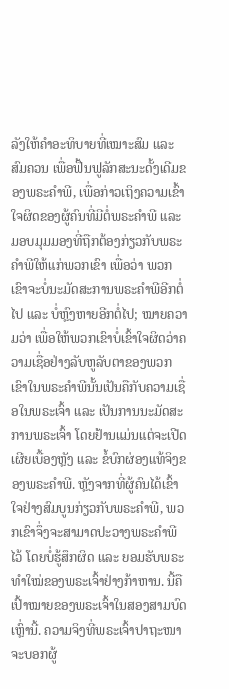ລັງໃຫ້ຄຳອະທິບາຍທີ່ເໝາະສົມ ແລະ ສົມຄວນ ເພື່ອຟື້ນຟູລັກສະນະດັ້ງເດີມຂອງພຣະຄຳພີ, ເພື່ອກ່າວເຖິງຄວາມເຂົ້າໃຈຜິດຂອງຜູ້ຄົນທີ່ມີຕໍ່ພຣະຄຳພີ ແລະ ມອບມຸມມອງທີ່ຖືກຕ້ອງກ່ຽວກັບພຣະຄຳພີໃຫ້ແກ່ພວກເຂົາ ເພື່ອວ່າ ພວກເຂົາຈະບໍ່ນະມັດສະການພຣະຄຳພີອີກຕໍ່ໄປ ແລະ ບໍ່ຫຼົງຫາຍອີກຕໍ່ໄປ; ໝາຍຄວາມວ່າ ເພື່ອໃຫ້ພວກເຂົາບໍ່ເຂົ້າໃຈຜິດວ່າຄວາມເຊື່ອຢ່າງລັບຫູລັບຕາຂອງພວກເຂົາໃນພຣະຄຳພີນັ້ນເປັນຄືກັບຄວາມເຊື່ອໃນພຣະເຈົ້າ ແລະ ເປັນການນະມັດສະການພຣະເຈົ້າ ໂດຍຢ້ານແມ່ນແຕ່ຈະເປີດເຜີຍເບື້ອງຫຼັງ ແລະ ຂໍ້ບົກຜ່ອງແທ້ຈິງຂອງພຣະຄຳພີ. ຫຼັງຈາກທີ່ຜູ້ຄົນໄດ້ເຂົ້າໃຈຢ່າງສົມບູນກ່ຽວກັບພຣະຄຳພີ, ພວກເຂົາຈຶ່ງຈະສາມາດປະວາງພຣະຄຳພີໄວ້ ໂດຍບໍ່ຮູ້ສຶກຜິດ ແລະ ຍອມຮັບພຣະທຳໃໝ່ຂອງພຣະເຈົ້າຢ່າງກ້າຫານ. ນີ້ຄືເປົ້າໝາຍຂອງພຣະເຈົ້າໃນສອງສາມບົດເຫຼົ່ານີ້. ຄວາມຈິງທີ່ພຣະເຈົ້າປາຖະໜາຈະບອກຜູ້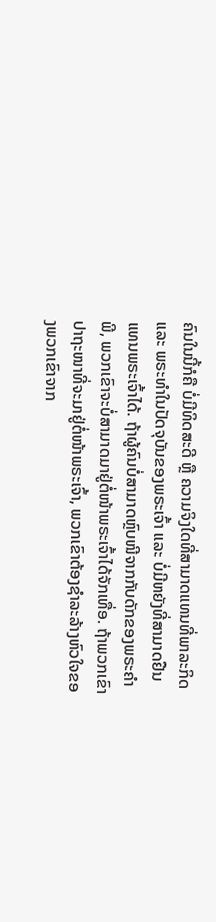ຄົນໃນນີ້ກໍຄື ບໍ່ມີທິດສະດີ ຫຼື ຄວາມຈິງໃດທີ່ສາມາດແທນທີ່ພາລະກິດ ແລະ ພຣະທຳໃນປັດຈຸບັນຂອງພຣະເຈົ້າ ແລະ ບໍ່ມີຫຍັງທີ່ສາມາດຢືນແທນພຣະເຈົ້າໄດ້. ຖ້າຜູ້ຄົນບໍ່ສາມາດຫຼົບໜີຈາກກັບດັກຂອງພຣະຄຳພີ, ພວກເຂົາຈະບໍ່ສາມາດມາຢູ່ຕໍ່ໜ້າພຣະເຈົ້າໄດ້ຈັກເທື່ອ. ຖ້າພວກເຂົາປາຖະໜາທີ່ຈະມາຢູ່ຕໍ່ໜ້າພຣະເຈົ້າ, ພວກເຂົາຕ້ອງຊໍາລະລ້າງຫົວໃຈຂອງພວກເຂົາຈາກ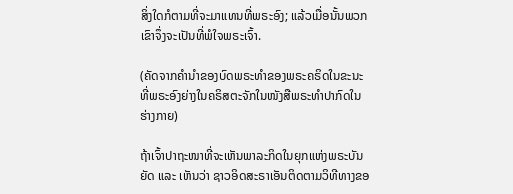ສິ່ງໃດກໍຕາມທີ່ຈະມາແທນທີ່ພຣະອົງ; ແລ້ວເມື່ອນັ້ນພວກເຂົາຈຶ່ງຈະເປັນທີ່ພໍໃຈພຣະເຈົ້າ.

(ຄັດຈາກຄຳນໍາຂອງບົດພຣະທຳຂອງພຣະຄຣິດໃນຂະນະທີ່ພຣະອົງຍ່າງໃນຄຣິສຕະຈັກໃນໜັງສືພຣະທຳປາກົດໃນຮ່າງກາຍ)

ຖ້າເຈົ້າປາຖະໜາທີ່ຈະເຫັນພາລະກິດໃນຍຸກແຫ່ງພຣະບັນຍັດ ແລະ ເຫັນວ່າ ຊາວອິດສະຣາເອັນຕິດຕາມວິທີທາງຂອ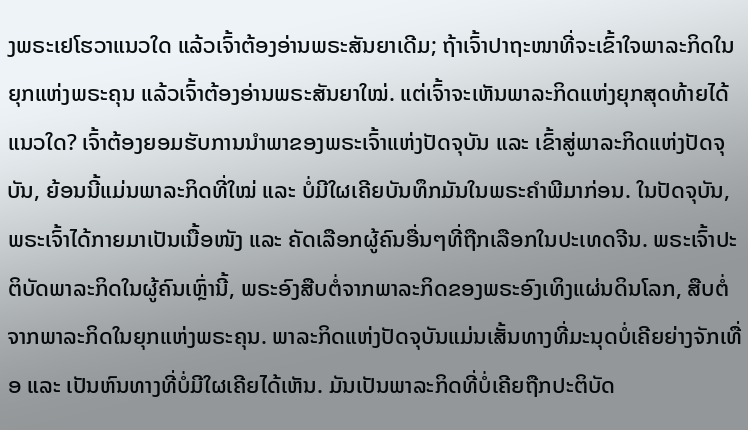ງພຣະເຢໂຮວາແນວໃດ ແລ້ວເຈົ້າຕ້ອງອ່ານພຣະສັນຍາເດີມ; ຖ້າເຈົ້າປາຖະໜາທີ່ຈະເຂົ້າໃຈພາລະກິດໃນຍຸກແຫ່ງພຣະຄຸນ ແລ້ວເຈົ້າຕ້ອງອ່ານພຣະສັນຍາໃໝ່. ແຕ່ເຈົ້າຈະເຫັນພາລະກິດແຫ່ງຍຸກສຸດທ້າຍໄດ້ແນວໃດ? ເຈົ້າຕ້ອງຍອມຮັບການນໍາພາຂອງພຣະເຈົ້າແຫ່ງປັດຈຸບັນ ແລະ ເຂົ້າສູ່ພາລະກິດແຫ່ງປັດຈຸບັນ, ຍ້ອນນີ້ແມ່ນພາລະກິດທີ່ໃໝ່ ແລະ ບໍ່ມີໃຜເຄີຍບັນທຶກມັນໃນພຣະຄຳພີມາກ່ອນ. ໃນປັດຈຸບັນ, ພຣະເຈົ້າໄດ້ກາຍມາເປັນເນື້ອໜັງ ແລະ ຄັດເລືອກຜູ້ຄົນອື່ນໆທີ່ຖືກເລືອກໃນປະເທດຈີນ. ພຣະເຈົ້າປະຕິບັດພາລະກິດໃນຜູ້ຄົນເຫຼົ່ານີ້, ພຣະອົງສືບຕໍ່ຈາກພາລະກິດຂອງພຣະອົງເທິງແຜ່ນດິນໂລກ, ສືບຕໍ່ຈາກພາລະກິດໃນຍຸກແຫ່ງພຣະຄຸນ. ພາລະກິດແຫ່ງປັດຈຸບັນແມ່ນເສັ້ນທາງທີ່ມະນຸດບໍ່ເຄີຍຍ່າງຈັກເທື່ອ ແລະ ເປັນຫົນທາງທີ່ບໍ່ມີໃຜເຄີຍໄດ້ເຫັນ. ມັນເປັນພາລະກິດທີ່ບໍ່ເຄີຍຖືກປະຕິບັດ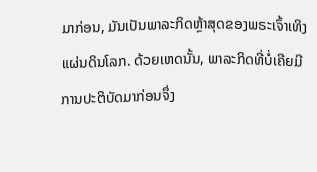ມາກ່ອນ, ມັນເປັນພາລະກິດຫຼ້າສຸດຂອງພຣະເຈົ້າເທິງແຜ່ນດິນໂລກ. ດ້ວຍເຫດນັ້ນ, ພາລະກິດທີ່ບໍ່ເຄີຍມີການປະຕິບັດມາກ່ອນຈຶ່ງ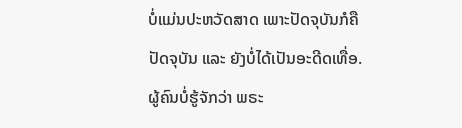ບໍ່ແມ່ນປະຫວັດສາດ ເພາະປັດຈຸບັນກໍຄືປັດຈຸບັນ ແລະ ຍັງບໍ່ໄດ້ເປັນອະດີດເທື່ອ. ຜູ້ຄົນບໍ່ຮູ້ຈັກວ່າ ພຣະ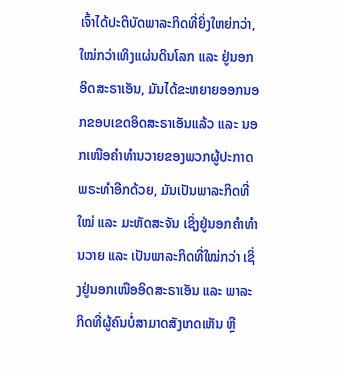ເຈົ້າໄດ້ປະຕິບັດພາລະກິດທີ່ຍິ່ງໃຫຍ່ກວ່າ, ໃໝ່ກວ່າເທິງແຜ່ນດິນໂລກ ແລະ ຢູ່ນອກອິດສະຣາເອັນ, ມັນໄດ້ຂະຫຍາຍອອກນອກຂອບເຂດອິດສະຣາເອັນແລ້ວ ແລະ ນອກເໜືອຄຳທຳນວາຍຂອງພວກຜູ້ປະກາດພຣະທຳອີກດ້ວຍ, ມັນເປັນພາລະກິດທີ່ໃໝ່ ແລະ ມະຫັດສະຈັນ ເຊິ່ງຢູ່ນອກຄຳທຳນວາຍ ແລະ ເປັນພາລະກິດທີ່ໃໝ່ກວ່າ ເຊິ່ງຢູ່ນອກເໜືອອິດສະຣາເອັນ ແລະ ພາລະກິດທີ່ຜູ້ຄົນບໍ່ສາມາດສັງເກດເຫັນ ຫຼື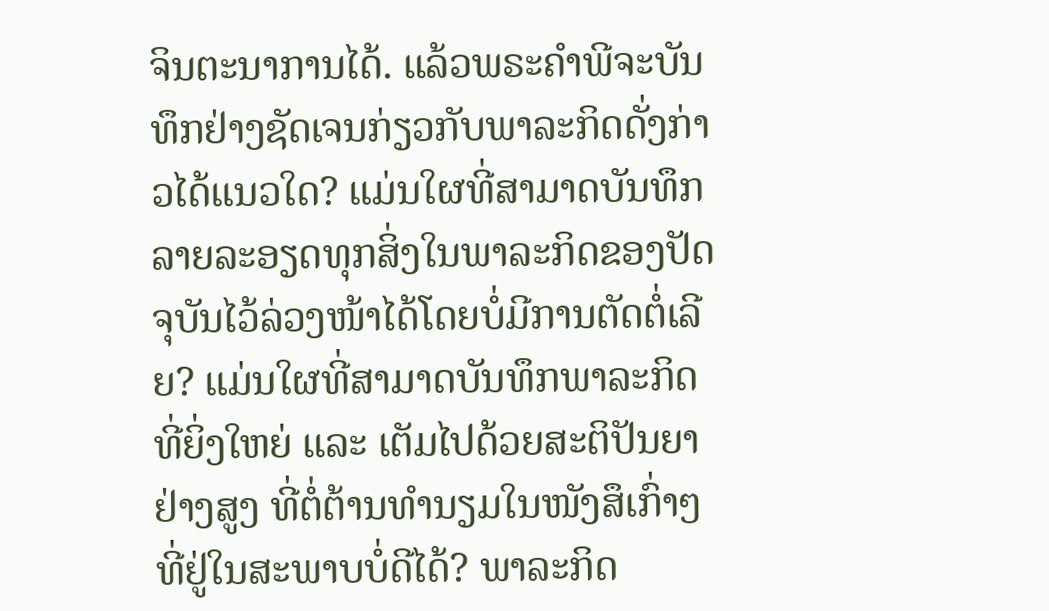ຈິນຕະນາການໄດ້. ແລ້ວພຣະຄຳພີຈະບັນທຶກຢ່າງຊັດເຈນກ່ຽວກັບພາລະກິດດັ່ງກ່າວໄດ້ແນວໃດ? ແມ່ນໃຜທີ່ສາມາດບັນທຶກລາຍລະອຽດທຸກສິ່ງໃນພາລະກິດຂອງປັດຈຸບັນໄວ້ລ່ວງໜ້າໄດ້ໂດຍບໍ່ມີການຕັດຕໍ່ເລີຍ? ແມ່ນໃຜທີ່ສາມາດບັນທຶກພາລະກິດທີ່ຍິ່ງໃຫຍ່ ແລະ ເຕັມໄປດ້ວຍສະຕິປັນຍາຢ່າງສູງ ທີ່ຕໍ່ຕ້ານທຳນຽມໃນໜັງສຶເກົ່າໆທີ່ຢູ່ໃນສະພາບບໍ່ດີໄດ້? ພາລະກິດ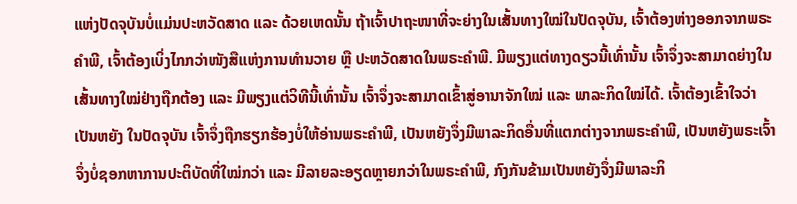ແຫ່ງປັດຈຸບັນບໍ່ແມ່ນປະຫວັດສາດ ແລະ ດ້ວຍເຫດນັ້ນ ຖ້າເຈົ້າປາຖະໜາທີ່ຈະຍ່າງໃນເສັ້ນທາງໃໝ່ໃນປັດຈຸບັນ, ເຈົ້າຕ້ອງຫ່າງອອກຈາກພຣະຄຳພີ, ເຈົ້າຕ້ອງເບິ່ງໄກກວ່າໜັງສືແຫ່ງການທໍານວາຍ ຫຼື ປະຫວັດສາດໃນພຣະຄຳພີ. ມີພຽງແຕ່ທາງດຽວນີ້ເທົ່ານັ້ນ ເຈົ້າຈຶ່ງຈະສາມາດຍ່າງໃນເສັ້ນທາງໃໝ່ຢ່າງຖືກຕ້ອງ ແລະ ມີພຽງແຕ່ວິທີນີ້ເທົ່ານັ້ນ ເຈົ້າຈຶ່ງຈະສາມາດເຂົ້າສູ່ອານາຈັກໃໝ່ ແລະ ພາລະກິດໃໝ່ໄດ້. ເຈົ້າຕ້ອງເຂົ້າໃຈວ່າ ເປັນຫຍັງ ໃນປັດຈຸບັນ ເຈົ້າຈຶ່ງຖືກຮຽກຮ້ອງບໍ່ໃຫ້ອ່ານພຣະຄຳພີ, ເປັນຫຍັງຈຶ່ງມີພາລະກິດອື່ນທີ່ແຕກຕ່າງຈາກພຣະຄຳພີ, ເປັນຫຍັງພຣະເຈົ້າຈຶ່ງບໍ່ຊອກຫາການປະຕິບັດທີ່ໃໝ່ກວ່າ ແລະ ມີລາຍລະອຽດຫຼາຍກວ່າໃນພຣະຄຳພີ, ກົງກັນຂ້າມເປັນຫຍັງຈຶ່ງມີພາລະກິ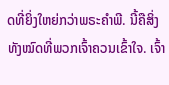ດທີ່ຍິ່ງໃຫຍ່ກວ່າພຣະຄຳພີ. ນີ້ຄືສິ່ງທັງໝົດທີ່ພວກເຈົ້າຄວນເຂົ້າໃຈ. ເຈົ້າ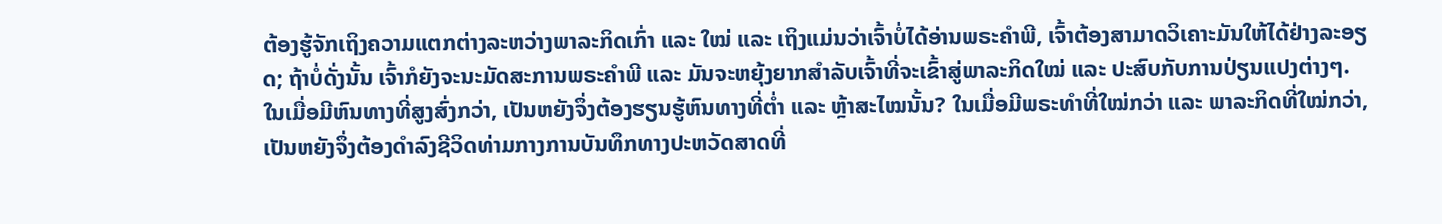ຕ້ອງຮູ້ຈັກເຖິງຄວາມແຕກຕ່າງລະຫວ່າງພາລະກິດເກົ່າ ແລະ ໃໝ່ ແລະ ເຖິງແມ່ນວ່າເຈົ້າບໍ່ໄດ້ອ່ານພຣະຄຳພີ, ເຈົ້າຕ້ອງສາມາດວິເຄາະມັນໃຫ້ໄດ້ຢ່າງລະອຽດ; ຖ້າບໍ່ດັ່ງນັ້ນ ເຈົ້າກໍຍັງຈະນະມັດສະການພຣະຄຳພີ ແລະ ມັນຈະຫຍຸ້ງຍາກສຳລັບເຈົ້າທີ່ຈະເຂົ້າສູ່ພາລະກິດໃໝ່ ແລະ ປະສົບກັບການປ່ຽນແປງຕ່າງໆ. ໃນເມື່ອມີຫົນທາງທີ່ສູງສົ່ງກວ່າ, ເປັນຫຍັງຈຶ່ງຕ້ອງຮຽນຮູ້ຫົນທາງທີ່ຕໍ່າ ແລະ ຫຼ້າສະໄໝນັ້ນ? ໃນເມື່ອມີພຣະທໍາທີ່ໃໝ່ກວ່າ ແລະ ພາລະກິດທີ່ໃໝ່ກວ່າ, ເປັນຫຍັງຈຶ່ງຕ້ອງດຳລົງຊີວິດທ່າມກາງການບັນທຶກທາງປະຫວັດສາດທີ່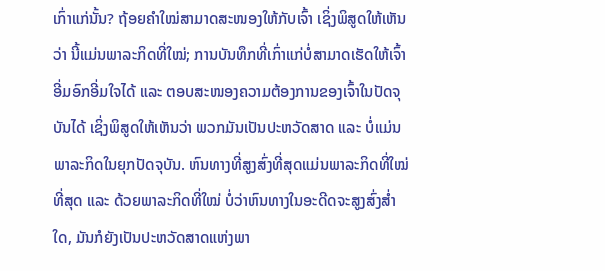ເກົ່າແກ່ນັ້ນ? ຖ້ອຍຄຳໃໝ່ສາມາດສະໜອງໃຫ້ກັບເຈົ້າ ເຊິ່ງພິສູດໃຫ້ເຫັນວ່າ ນີ້ແມ່ນພາລະກິດທີ່ໃໝ່; ການບັນທຶກທີ່ເກົ່າແກ່ບໍ່ສາມາດເຮັດໃຫ້ເຈົ້າອີ່ມອົກອີ່ມໃຈໄດ້ ແລະ ຕອບສະໜອງຄວາມຕ້ອງການຂອງເຈົ້າໃນປັດຈຸບັນໄດ້ ເຊິ່ງພິສູດໃຫ້ເຫັນວ່າ ພວກມັນເປັນປະຫວັດສາດ ແລະ ບໍ່ແມ່ນພາລະກິດໃນຍຸກປັດຈຸບັນ. ຫົນທາງທີ່ສູງສົ່ງທີ່ສຸດແມ່ນພາລະກິດທີ່ໃໝ່ທີ່ສຸດ ແລະ ດ້ວຍພາລະກິດທີ່ໃໝ່ ບໍ່ວ່າຫົນທາງໃນອະດີດຈະສູງສົ່ງສໍ່າໃດ, ມັນກໍຍັງເປັນປະຫວັດສາດແຫ່ງພາ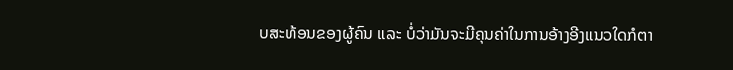ບສະທ້ອນຂອງຜູ້ຄົນ ແລະ ບໍ່ວ່າມັນຈະມີຄຸນຄ່າໃນການອ້າງອີງແນວໃດກໍຕາ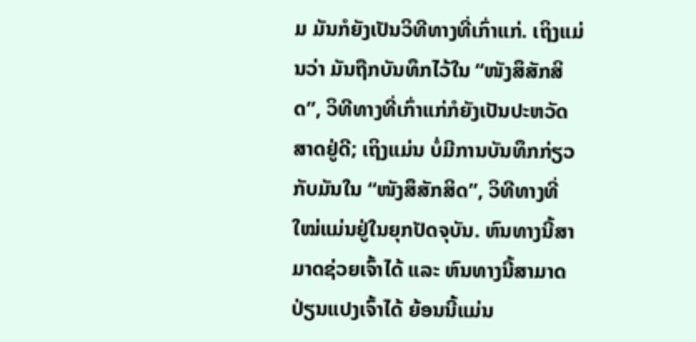ມ ມັນກໍຍັງເປັນວິທີທາງທີ່ເກົ່າແກ່. ເຖິງແມ່ນວ່າ ມັນຖືກບັນທຶກໄວ້ໃນ “ໜັງສຶສັກສິດ”, ວິທີທາງທີ່ເກົ່າແກ່ກໍຍັງເປັນປະຫວັດສາດຢູ່ດີ; ເຖິງແມ່ນ ບໍ່ມີການບັນທຶກກ່ຽວກັບມັນໃນ “ໜັງສຶສັກສິດ”, ວິທີທາງທີ່ໃໝ່ແມ່ນຢູ່ໃນຍຸກປັດຈຸບັນ. ຫົນທາງນີ້ສາມາດຊ່ວຍເຈົ້າໄດ້ ແລະ ຫົນທາງນີ້ສາມາດປ່ຽນແປງເຈົ້າໄດ້ ຍ້ອນນີ້ແມ່ນ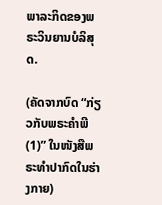ພາລະກິດຂອງພຣະວິນຍານບໍລິສຸດ.

(ຄັດຈາກບົດ “ກ່ຽວກັບພຣະຄຳພີ (1)” ໃນໜັງສືພຣະທໍາປາກົດໃນຮ່າງກາຍ)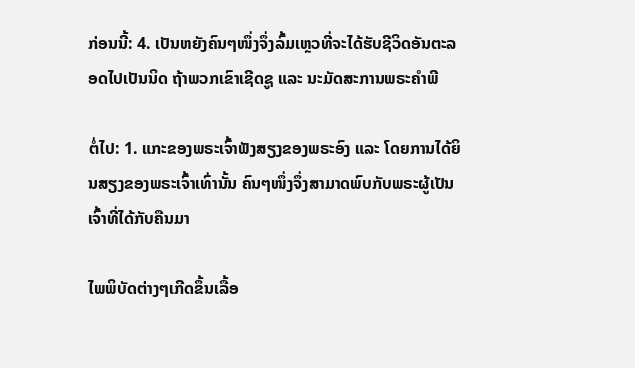ກ່ອນນີ້: 4. ເປັນຫຍັງຄົນໆໜຶ່ງຈຶ່ງລົ້ມເຫຼວທີ່ຈະໄດ້ຮັບຊີວິດອັນຕະລອດໄປເປັນນິດ ຖ້າພວກເຂົາເຊີດຊູ ແລະ ນະມັດສະການພຣະຄຳພີ

ຕໍ່ໄປ: 1. ແກະຂອງພຣະເຈົ້າຟັງສຽງຂອງພຣະອົງ ແລະ ໂດຍການໄດ້ຍິນສຽງຂອງພຣະເຈົ້າເທົ່ານັ້ນ ຄົນໆໜຶ່ງຈຶ່ງສາມາດພົບກັບພຣະຜູ້ເປັນເຈົ້າທີ່ໄດ້ກັບຄືນມາ

ໄພພິບັດຕ່າງໆເກີດຂຶ້ນເລື້ອ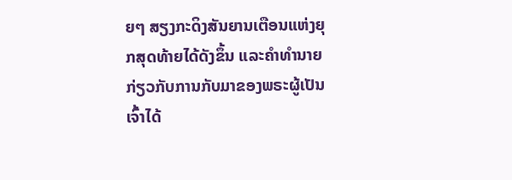ຍໆ ສຽງກະດິງສັນຍານເຕືອນແຫ່ງຍຸກສຸດທ້າຍໄດ້ດັງຂຶ້ນ ແລະຄໍາທໍານາຍກ່ຽວກັບການກັບມາຂອງພຣະຜູ້ເປັນເຈົ້າໄດ້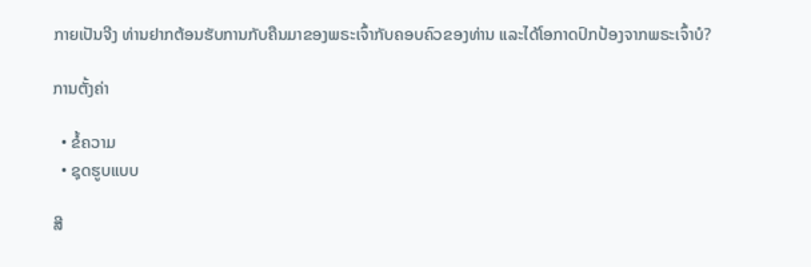ກາຍເປັນຈີງ ທ່ານຢາກຕ້ອນຮັບການກັບຄືນມາຂອງພຣະເຈົ້າກັບຄອບຄົວຂອງທ່ານ ແລະໄດ້ໂອກາດປົກປ້ອງຈາກພຣະເຈົ້າບໍ?

ການຕັ້ງຄ່າ

  • ຂໍ້ຄວາມ
  • ຊຸດຮູບແບບ

ສີ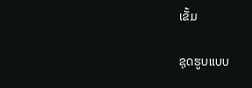ເຂັ້ມ

ຊຸດຮູບແບບ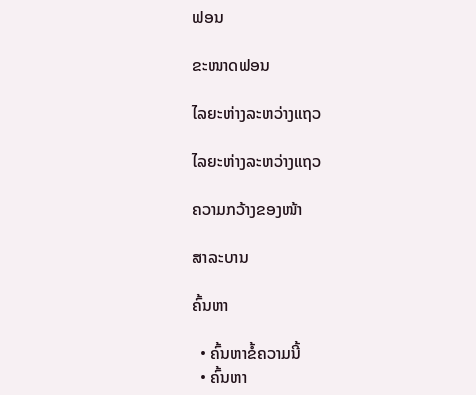ຟອນ

ຂະໜາດຟອນ

ໄລຍະຫ່າງລະຫວ່າງແຖວ

ໄລຍະຫ່າງລະຫວ່າງແຖວ

ຄວາມກວ້າງຂອງໜ້າ

ສາລະບານ

ຄົ້ນຫາ

  • ຄົ້ນຫາຂໍ້ຄວາມນີ້
  • ຄົ້ນຫາ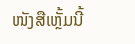ໜັງສືເຫຼັ້ມນີ້